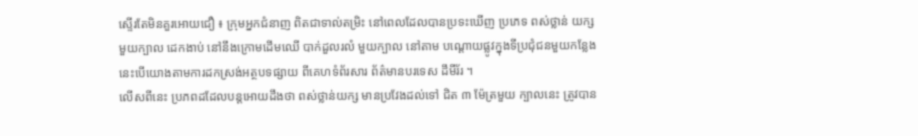ស្ទើរតែមិនគួរអោយជឿ ៖ ក្រុមអ្នកជំនាញ ពិតជាទាល់តម្រិះ នៅពេលដែលបានប្រទះឃើញ ប្រភេទ ពស់ថ្លាន់ យក្សមួយក្បាល ដេកងាប់ នៅនឹងក្រោមដើមឈើ បាក់ដួលរលំ មួយក្បាល នៅតាម បណ្តោយផ្លូវក្នុងទីប្រជុំជនមួយកន្លែង នេះបើយោងតាមការដកស្រង់អត្ថបទផ្សាយ ពីគេហទំព័រសារ ព័ត៌មានបរទេស ដឹមីរ័រ ។
លើសពីនេះ ប្រភពដដែលបន្តអោយដឹងថា ពស់ថ្លាន់យក្ស មានប្រវែងដល់ទៅ ជិត ៣ ម៉ែត្រមួយ ក្បាលនេះ ត្រូវបាន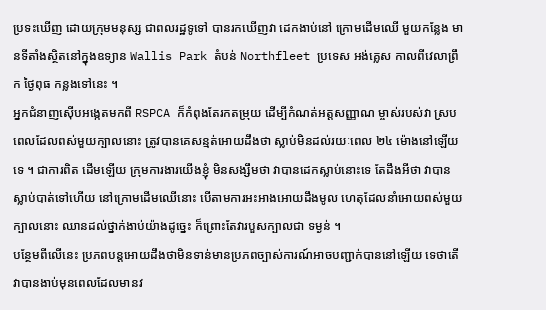ប្រទះឃើញ ដោយក្រុមមនុស្ស ជាពលរដ្ឋទូទៅ បានរកឃើញវា ដេកងាប់នៅ ក្រោមដើមឈើ មួយកន្លែង មានទីតាំងស្ថិតនៅក្នុងឧទ្យាន Wallis Park តំបន់ Northfleet ប្រទេស អង់គ្លេស កាលពីវេលាព្រឹក ថ្ងៃពុធ កន្លងទៅនេះ ។
អ្នកជំនាញស៊ើបអង្កេតមកពី RSPCA ក៏កំពុងតែរកតម្រុយ ដើម្បីកំណត់អត្តសញ្ញាណ ម្ចាស់របស់វា ស្របពេលដែលពស់មួយក្បាលនោះ ត្រូវបានគេសន្មត់អោយដឹងថា ស្លាប់មិនដល់រយៈពេល ២៤ ម៉ោងនៅឡើយទេ ។ ជាការពិត ដើមឡើយ ក្រុមការងារយើងខ្ញុំ មិនសង្សឹមថា វាបានដេកស្លាប់នោះទេ តែដឹងអីថា វាបានស្លាប់បាត់ទៅហើយ នៅក្រោមដើមឈើនោះ បើតាមការអះអាងអោយដឹងមូល ហេតុដែលនាំអោយពស់មួយក្បាលនោះ ឈានដល់ថ្នាក់ងាប់យ៉ាងដូច្នេះ ក៏ព្រោះតែវារបួសក្បាលជា ទម្ងន់ ។
បន្ថែមពីលើនេះ ប្រភពបន្តអោយដឹងថាមិនទាន់មានប្រភពច្បាស់ការណ៍អាចបញ្ជាក់បាននៅឡើយ ទេថាតើ វាបានងាប់មុនពេលដែលមានវ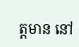ត្តមាន នៅ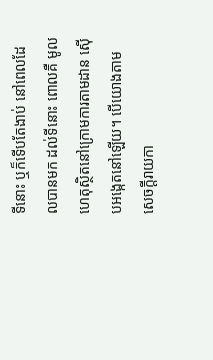ទីនោះ ឬក៏ទើបតែងាប់ នៅពេលដែលបានមក ដល់ទីនោះ ពោលគឺ មូលហេតុស្ថិតនៅក្រោមការតាមដាន ស៊ើបអង្កេតនៅឡើយ។ បើយោងតាម សេចក្តីរាយកា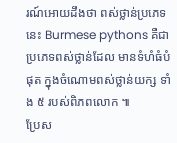រណ៍អោយដឹងថា ពស់ថ្លាន់ប្រភេទនេះ Burmese pythons គឺជាប្រភេទពស់ថ្លាន់ដែល មានទំហំធំបំផុត ក្នុងចំណោមពស់ថ្លាន់យក្ស ទាំង ៥ របស់ពិភពលោក ៕
ប្រែស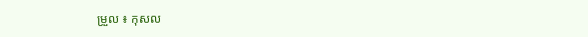ម្រួល ៖ កុសល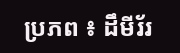ប្រភព ៖ ដឹមីរ័រ